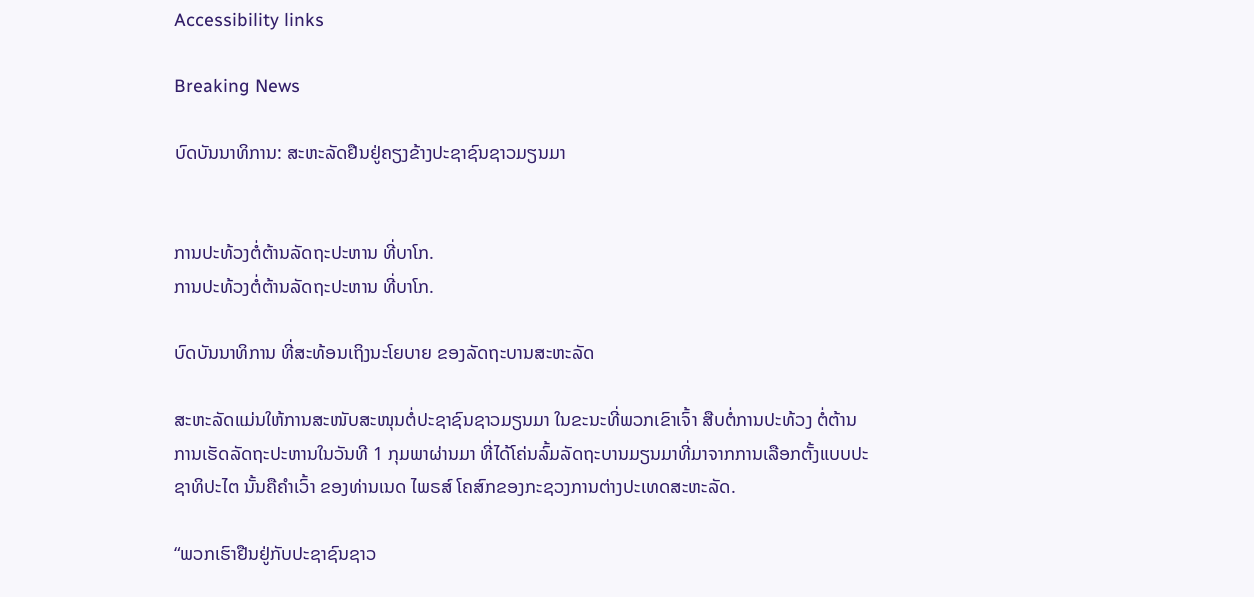Accessibility links

Breaking News

ບົດບັນນາທິການ: ສະຫະລັດຢືນຢູ່ຄຽງຂ້າງປະຊາຊົນຊາວມຽນມາ


ການປະທ້ວງຕໍ່ຕ້ານລັດຖະປະຫານ ທີ່ບາໂກ.
ການປະທ້ວງຕໍ່ຕ້ານລັດຖະປະຫານ ທີ່ບາໂກ.

ບົດບັນນາທິການ ທີ່ສະທ້ອນເຖິງນະໂຍບາຍ ຂອງລັດຖະບານສະຫະລັດ

ສະຫະລັດແມ່ນໃຫ້ການສະໜັບສະໜຸນຕໍ່ປະຊາຊົນຊາວມຽນມາ ໃນຂະນະທີ່ພວກເຂົາເຈົ້າ ສືບຕໍ່ການປະທ້ວງ ຕໍ່ຕ້ານການເຮັດລັດຖະປະຫານໃນວັນທີ 1 ກຸມພາຜ່ານມາ ທີ່ໄດ້ໂຄ່ນລົ້ມລັດຖະບານມຽນມາທີ່ມາຈາກການເລືອກຕັ້ງແບບປະຊາທິປະໄຕ ນັ້ນຄືຄຳເວົ້າ ຂອງທ່ານເນດ ໄພຣສ໌ ໂຄສົກຂອງກະຊວງການຕ່າງປະເທດສະຫະລັດ.

“ພວກເຮົາຢືນຢູ່ກັບປະຊາຊົນຊາວ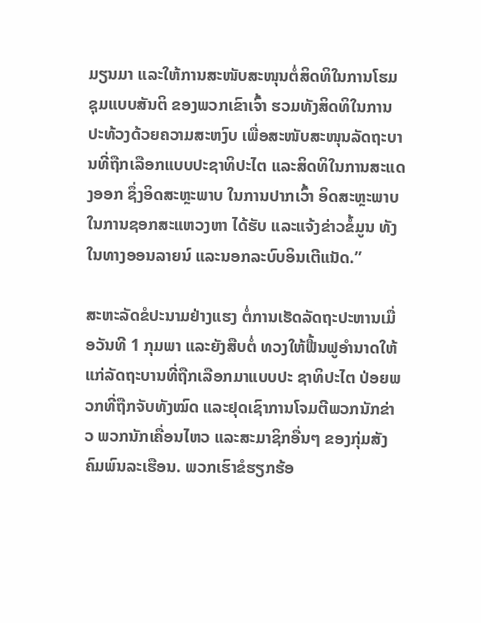ມຽນມາ ແລະໃຫ້ການສະໜັບສະໜຸນຕໍ່ສິດທິໃນການໂຮມຊຸມແບບສັນຕິ ຂອງພວກເຂົາເຈົ້າ ຮວມທັງສິດທິໃນການປະທ້ວງດ້ວຍຄວາມສະຫງົບ ເພື່ອສະໜັບສະໜຸນລັດຖະບານທີ່ຖືກເລືອກແບບປະຊາທິປະໄຕ ແລະສິດທິໃນການສະແດງອອກ ຊຶ່ງອິດສະຫຼະພາບ ໃນການປາກເວົ້າ ອິດສະຫຼະພາບໃນການຊອກສະແຫວງຫາ ໄດ້ຮັບ ແລະແຈ້ງຂ່າວຂໍ້ມູນ ທັງໃນທາງອອນລາຍນ໌ ແລະນອກລະບົບອິນເຕີແນັດ.”

ສະຫະລັດຂໍປະນາມຢ່າງແຮງ ຕໍ່ການເຮັດລັດຖະປະຫານເມື່ອວັນທີ 1 ກຸມພາ ແລະຍັງສືບຕໍ່ ທວງໃຫ້ຟື້ນຟູອຳນາດໃຫ້ແກ່ລັດຖະບານທີ່ຖືກເລືອກມາແບບປະ ຊາທິປະໄຕ ປ່ອຍພວກທີ່ຖືກຈັບທັງໝົດ ແລະຢຸດເຊົາການໂຈມຕີພວກນັກຂ່າວ ພວກນັກເຄື່ອນໄຫວ ແລະສະມາຊິກອື່ນໆ ຂອງກຸ່ມສັງຄົມພົນລະເຮືອນ. ພວກເຮົາຂໍຮຽກຮ້ອ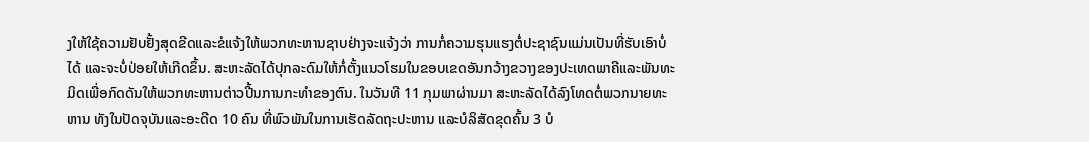ງໃຫ້ໃຊ້ຄວາມຢັບຢັ້ງສຸດຂີດແລະຂໍແຈ້ງໃຫ້ພວກທະຫານຊາບຢ່າງຈະແຈ້ງວ່າ ການກໍ່ຄວາມຮຸນແຮງຕໍ່ປະຊາຊົນແມ່ນເປັນທີ່ຮັບເອົາບໍ່ໄດ້ ແລະຈະບໍ່ປ່ອຍໃຫ້ເກີດຂຶ້ນ. ສະຫະລັດໄດ້ປຸກລະດົມໃຫ້ກໍ່ຕັ້ງແນວໂຮມໃນຂອບເຂດອັນກວ້າງຂວາງຂອງປະເທດພາຄີແລະພັນທະມິດເພື່ອກົດດັນໃຫ້ພວກທະຫານຕ່າວປີ້ນການກະທຳຂອງຕົນ. ໃນວັນທີ 11 ກຸມພາຜ່ານມາ ສະຫະລັດໄດ້ລົງໂທດຕໍ່ພວກນາຍທະຫານ ທັງໃນປັດຈຸບັນແລະອະດີດ 10 ຄົນ ທີ່ພົວພັນໃນການເຮັດລັດຖະປະຫານ ແລະບໍລິສັດຂຸດຄົ້ນ 3 ບໍ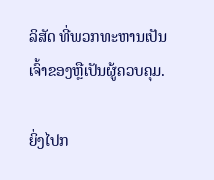ລິສັດ ທີ່ພວກທະຫານເປັນເຈົ້າຂອງຫຼືເປັນຜູ້ຄວບຄຸມ.

ຍິ່ງໄປກ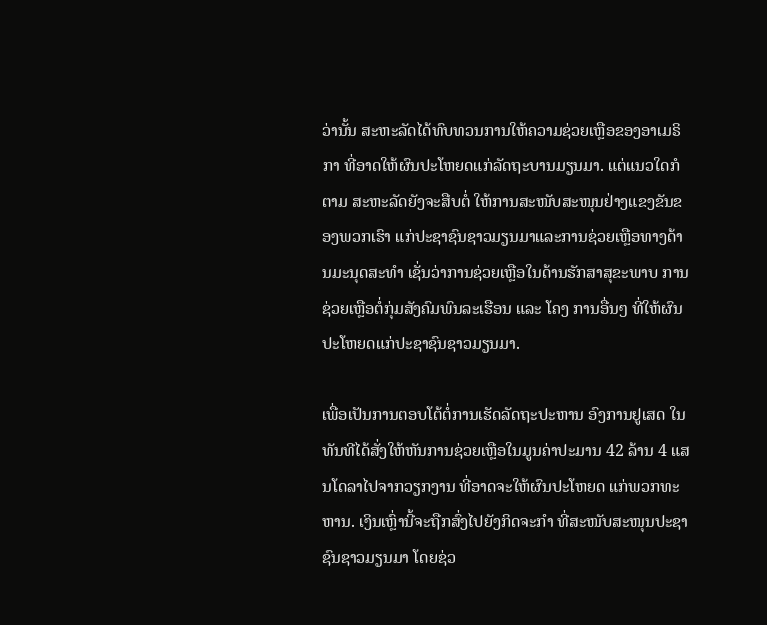ວ່ານັ້ນ ສະຫະລັດໄດ້ທົບທວນການໃຫ້ຄວາມຊ່ວຍເຫຼືອຂອງອາເມຣິກາ ທີ່ອາດໃຫ້ຜົນປະໂຫຍດແກ່ລັດຖະບານມຽນມາ. ແຕ່ແນວໃດກໍຕາມ ສະຫະລັດຍັງຈະສືບຕໍ່ ໃຫ້ການສະໜັບສະໜຸນຢ່າງແຂງຂັນຂອງພວກເຮົາ ແກ່ປະຊາຊົນຊາວມຽນມາແລະການຊ່ວຍເຫຼືອທາງດ້ານມະນຸດສະທຳ ເຊັ່ນວ່າການຊ່ວຍເຫຼືອໃນດ້ານຮັກສາສຸຂະພາບ ການຊ່ວຍເຫຼືອຕໍ່ກຸ່ມສັງຄົມພົນລະເຮືອນ ແລະ ໂຄງ ການອື່ນໆ ທີ່ໃຫ້ຜົນປະໂຫຍດແກ່ປະຊາຊົນຊາວມຽນມາ.

ເພື່ອເປັນການຕອບໂຕ້ຕໍ່ການເຮັດລັດຖະປະຫານ ອົງການຢູເສດ ໃນທັນທີໄດ້ສັ່ງໃຫ້ຫັນການຊ່ວຍເຫຼືອໃນມູນຄ່າປະມານ 42 ລ້ານ 4 ແສນໂດລາໄປຈາກວຽກງານ ທີ່ອາດຈະໃຫ້ຜົນປະໂຫຍດ ແກ່ພວກທະຫານ. ເງິນເຫຼົ່ານີ້ຈະຖືກສົ່ງໄປຍັງກິດຈະກຳ ທີ່ສະໜັບສະໜຸນປະຊາຊົນຊາວມຽນມາ ໂດຍຊ່ວ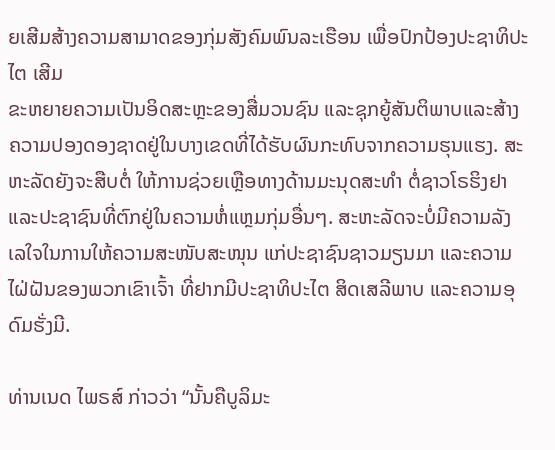ຍເສີມສ້າງຄວາມສາມາດຂອງກຸ່ມສັງຄົມພົນລະເຮືອນ ເພື່ອປົກປ້ອງປະຊາທິປະໄຕ ເສີມ
ຂະຫຍາຍຄວາມເປັນອິດສະຫຼະຂອງສື່ມວນຊົນ ແລະຊຸກຍູ້ສັນຕິພາບແລະສ້າງ
ຄວາມປອງດອງຊາດຢູ່ໃນບາງເຂດທີ່ໄດ້ຮັບຜົນກະທົບຈາກຄວາມຮຸນແຮງ. ສະຫະລັດຍັງຈະສືບຕໍ່ ໃຫ້ການຊ່ວຍເຫຼືອທາງດ້ານມະນຸດສະທຳ ຕໍ່ຊາວໂຣຮິງຢາແລະປະຊາຊົນທີ່ຕົກຢູ່ໃນຄວາມຫໍ່ແຫຼມກຸ່ມອື່ນໆ. ສະຫະລັດຈະບໍ່ມີຄວາມລັງເລໃຈໃນການໃຫ້ຄວາມສະໜັບສະໜຸນ ແກ່ປະຊາຊົນຊາວມຽນມາ ແລະຄວາມໄຝ່ຝັນຂອງພວກເຂົາເຈົ້າ ທີ່ຢາກມີປະຊາທິປະໄຕ ສິດເສລີພາບ ແລະຄວາມອຸດົມຮັ່ງມີ.

ທ່ານເນດ ໄພຣສ໌ ກ່າວວ່າ “ນັ້ນຄືບູລິມະ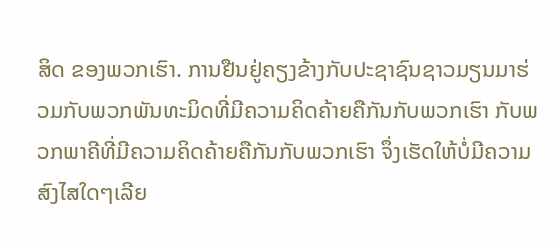ສິດ ຂອງພວກເຮົາ. ການຢືນຢູ່ຄຽງຂ້າງກັບປະຊາຊົນຊາວມຽນມາຮ່ວມກັບພວກພັນທະມິດທີ່ມີຄວາມຄິດຄ້າຍຄືກັນກັບພວກເຮົາ ກັບພວກພາຄີທີ່ມີຄວາມຄິດຄ້າຍຄືກັນກັບພວກເຮົາ ຈຶ່ງເຮັດໃຫ້ບໍ່ມີຄວາມສົງໄສໃດໆເລີຍ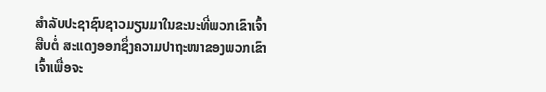ສຳລັບປະຊາຊົນຊາວມຽນມາໃນຂະນະທີ່ພວກເຂົາເຈົ້າສືບຕໍ່ ສະແດງອອກຊຶ່ງຄວາມປາຖະໜາຂອງພວກເຂົາເຈົ້າເພື່ອຈະ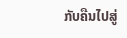ກັບຄືນໄປສູ່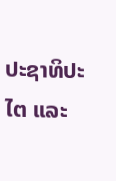ປະຊາທິປະໄຕ ແລະ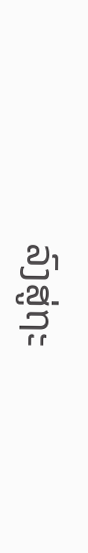ລົງສູ່ຖະ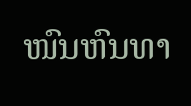ໜົນຫົນທາ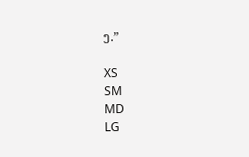ງ.”

XS
SM
MD
LG